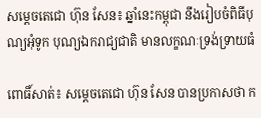សម្តេចតេជោ ហ៊ុន សែន៖ ឆ្នាំនេះកម្ពុជា នឹងរៀបចំពិធីបុណ្យអុំទូក បុណ្យឯករាជ្យជាតិ មានលក្ខណៈទ្រង់ទ្រាយធំ

ពោធិ៍សាត់៖ សម្តេចតេជោ ហ៊ុន សែន បានប្រកាសថា ក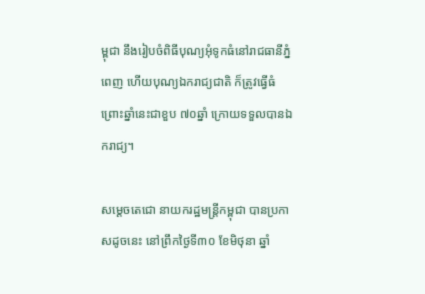ម្ពុជា នឹងរៀបចំពិធីបុណ្យអុំទូកធំនៅរាជធានីភ្នំពេញ ហើយបុណ្យឯករាជ្យជាតិ ក៏ត្រូវធ្វើធំ ព្រោះឆ្នាំនេះជាខួប ៧០ឆ្នាំ ក្រោយទទួលបានឯករាជ្យ។

សម្តេចតេជោ នាយករដ្ឋមន្ត្រីកម្ពុជា បានប្រកាសដូចនេះ នៅព្រឹកថ្ងៃទី៣០ ខែមិថុនា ឆ្នាំ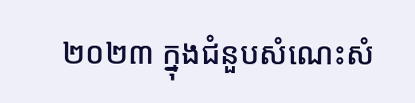២០២៣ ក្នុងជំនួបសំណេះសំ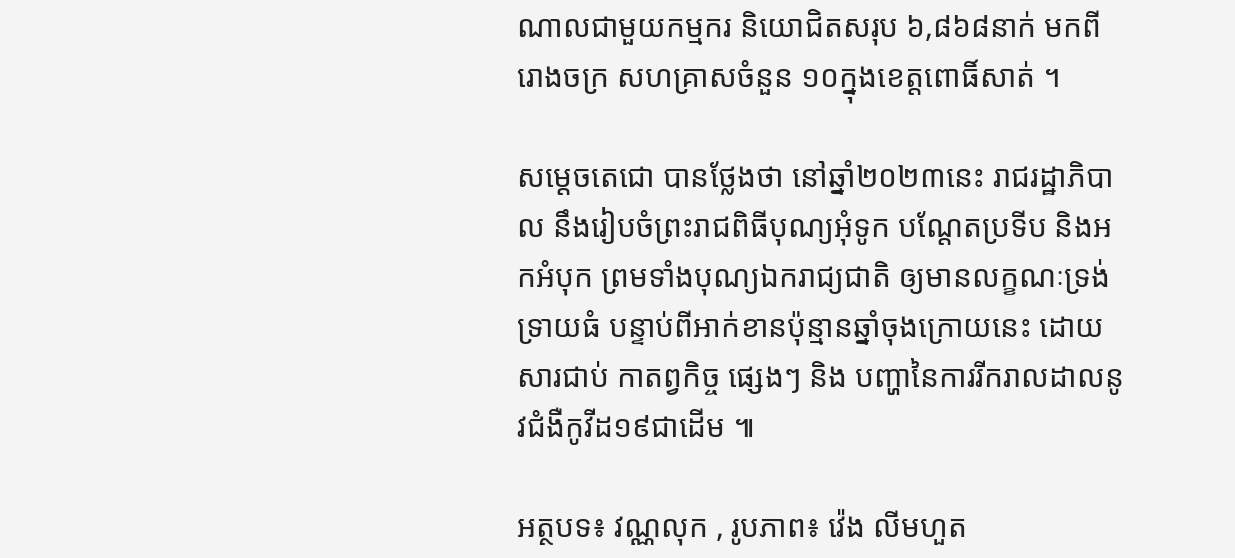ណាលជាមួយកម្មករ និយោជិតសរុប ៦,៨៦៨នាក់ មកពីរោងចក្រ សហគ្រាសចំនួន ១០ក្នុងខេត្តពោធិ៍សាត់ ។

សម្ដេចតេជោ បានថ្លែងថា នៅឆ្នាំ២០២៣នេះ រាជរដ្ឋាភិបាល នឹងរៀបចំព្រះរាជពិធីបុណ្យអុំទូក បណ្ដែតប្រទីប និងអកអំបុក ព្រមទាំងបុណ្យឯករាជ្យជាតិ ឲ្យមានលក្ខណៈទ្រង់ទ្រាយធំ បន្ទាប់ពីអាក់ខានប៉ុន្មានឆ្នាំចុងក្រោយនេះ ដោយសារជាប់ កាតព្វកិច្ច ផ្សេងៗ និង បញ្ហានៃការរីករាលដាលនូវជំងឺកូវីដ១៩ជាដើម ៕

អត្ថបទ៖ វណ្ណលុក , រូបភាព៖ វ៉េង លីមហួត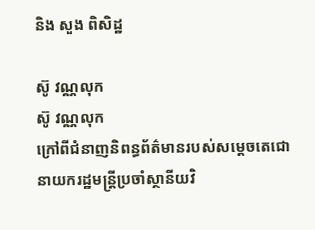និង សួង ពិសិដ្ឋ

ស៊ូ វណ្ណលុក
ស៊ូ វណ្ណលុក
ក្រៅពីជំនាញនិពន្ធព័ត៌មានរបស់សម្ដេចតេជោ នាយករដ្ឋមន្ត្រីប្រចាំស្ថានីយវិ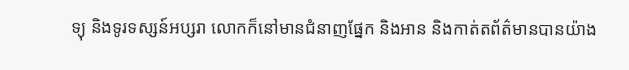ទ្យុ និងទូរទស្សន៍អប្សរា លោកក៏នៅមានជំនាញផ្នែក និងអាន និងកាត់តព័ត៌មានបានយ៉ាង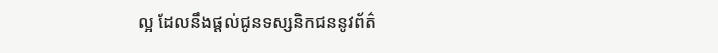ល្អ ដែលនឹងផ្ដល់ជូនទស្សនិកជននូវព័ត៌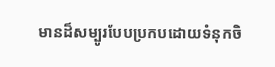មានដ៏សម្បូរបែបប្រកបដោយទំនុកចិ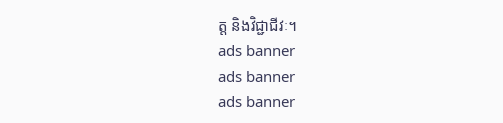ត្ត និងវិជ្ជាជីវៈ។
ads banner
ads banner
ads banner